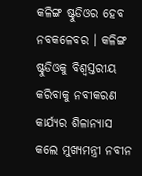କଳିଙ୍ଗ ଷ୍ଟୁଡିଓର ହେବ ନବକଳେବର । କଳିଙ୍ଗ ଷ୍ଟୁଡିଓକୁ ବିଶ୍ୱସ୍ତରୀୟ କରିବାକୁ ନବୀକରଣ କାର୍ଯ୍ୟର ଶିଳାନ୍ୟାସ କଲେ ମୁଖ୍ୟମନ୍ତ୍ରୀ ନବୀନ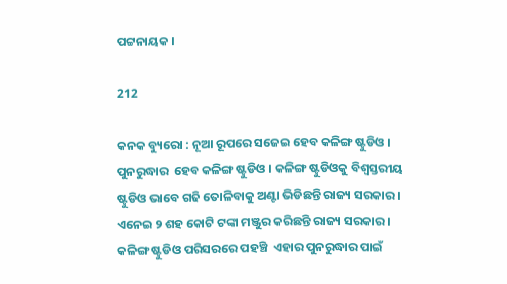ପଟ୍ଟନାୟକ ।

212

କନକ ବ୍ୟୁରୋ : ନୂଆ ରୂପରେ ସଜେଇ ହେବ କଳିଙ୍ଗ ଷ୍ଟୁଡିଓ । ପୁନରୁଦ୍ଧାର  ହେବ କଳିଙ୍ଗ ଷ୍ଟୁଡିଓ । କଳିଙ୍ଗ ଷ୍ଟୁଡିଓକୁ ବିଶ୍ୱସ୍ତରୀୟ ଷ୍ଟୁଡିଓ ଭାବେ ଗଢି ତୋଳିବାକୁ ଅଣ୍ଟା ଭିଡିଛନ୍ତି ରାଜ୍ୟ ସରକାର । ଏନେଇ ୨ ଶହ କୋଟି ଟଙ୍କା ମଞ୍ଜୁର କରିଛନ୍ତି ରାଜ୍ୟ ସରକାର । କଳିଙ୍ଗ ଷ୍ଟୁଡିଓ ପରିସରରେ ପହଞ୍ଚି  ଏହାର ପୁନରୁଦ୍ଧାର ପାଇଁ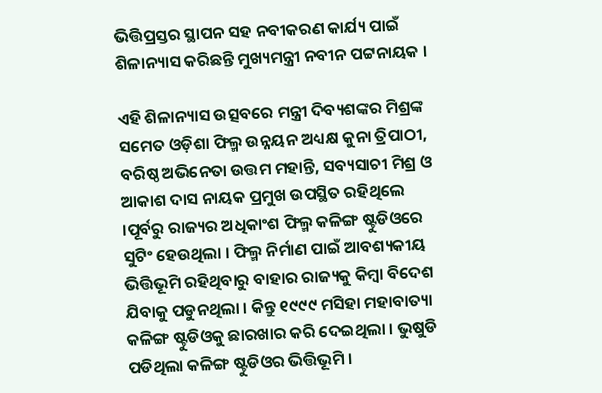ଭିତ୍ତିପ୍ରସ୍ତର ସ୍ଥାପନ ସହ ନବୀକରଣ କାର୍ଯ୍ୟ ପାଇଁ ଶିଳାନ୍ୟାସ କରିଛନ୍ତି ମୁଖ୍ୟମନ୍ତ୍ରୀ ନବୀନ ପଟ୍ଟନାୟକ ।

ଏହି ଶିଳାନ୍ୟାସ ଉତ୍ସବରେ ମନ୍ତ୍ରୀ ଦିବ୍ୟଶଙ୍କର ମିଶ୍ରଙ୍କ ସମେତ ଓଡ଼ିଶା ଫିଲ୍ମ ଉନ୍ନୟନ ଅଧ୍ୟକ୍ଷ କୁନା ତ୍ରିପାଠୀ, ବରିଷ୍ଠ ଅଭିନେତା ଉତ୍ତମ ମହାନ୍ତି, ସବ୍ୟସାଚୀ ମିଶ୍ର ଓ ଆକାଶ ଦାସ ନାୟକ ପ୍ରମୁଖ ଉପସ୍ଥିତ ରହିଥିଲେ ।ପୂର୍ବରୁ ରାଜ୍ୟର ଅଧିକାଂଶ ଫିଲ୍ମ କଳିଙ୍ଗ ଷ୍ଟୁଡିଓରେ ସୁଟିଂ ହେଉଥିଲା । ଫିଲ୍ମ ନିର୍ମାଣ ପାଇଁ ଆବଶ୍ୟକୀୟ ଭିତ୍ତିଭୂମି ରହିଥିବାରୁ ବାହାର ରାଜ୍ୟକୁ କିମ୍ବା ବିଦେଶ ଯିବାକୁ ପଡୁନଥିଲା । କିନ୍ତୁ ୧୯୯୯ ମସିହା ମହାବାତ୍ୟା କଳିଙ୍ଗ ଷ୍ଟୁଡିଓକୁ ଛାରଖାର କରି ଦେଇଥିଲା । ଭୁଷୁଡି ପଡିଥିଲା କଳିଙ୍ଗ ଷ୍ଟୁଡିଓର ଭିତ୍ତିଭୂମି ।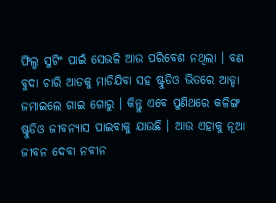ଫିଲ୍ମ ସୁଟିଂ ପାଇଁ ସେଭଳି ଆଉ ପରିବେଶ ନଥିଲା । ବଣ ବୁଦା ଚାରି ଆଡକୁ ମାଡିଯିବା ସହ ଷ୍ଟୁଡିଓ ଭିତରେ ଆଡ୍ଡା ଜମାଇଲେ ଗାଇ ଗୋରୁ । କିନ୍ତୁ ଏବେ ପୁଣିଥରେ କଳିଙ୍ଗ ଷ୍ଟୁଡିଓ ଜୀବନ୍ୟାସ ପାଇବାକୁ ଯାଉଛି । ଆଉ ଏହାକୁ ନୂଆ ଜୀବନ ଦେବା ନବୀନ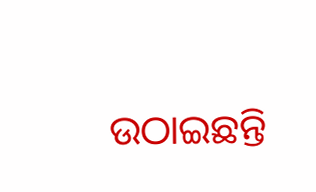ଉଠାଇଛନ୍ତି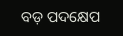ବଡ଼ ପଦକ୍ଷେପ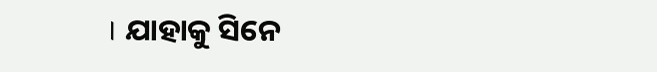। ଯାହାକୁ ସିନେ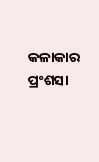କଳାକାର ପ୍ରଂଶସା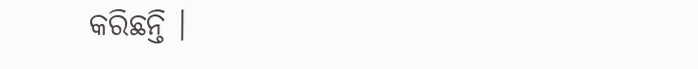କରିଛନ୍ତି ।